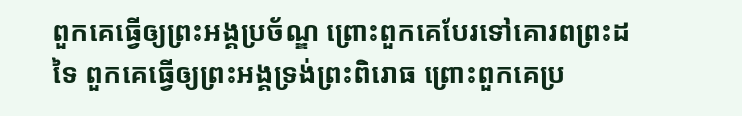ពួកគេធ្វើឲ្យព្រះអង្គប្រច័ណ្ឌ ព្រោះពួកគេបែរទៅគោរពព្រះដទៃ ពួកគេធ្វើឲ្យព្រះអង្គទ្រង់ព្រះពិរោធ ព្រោះពួកគេប្រ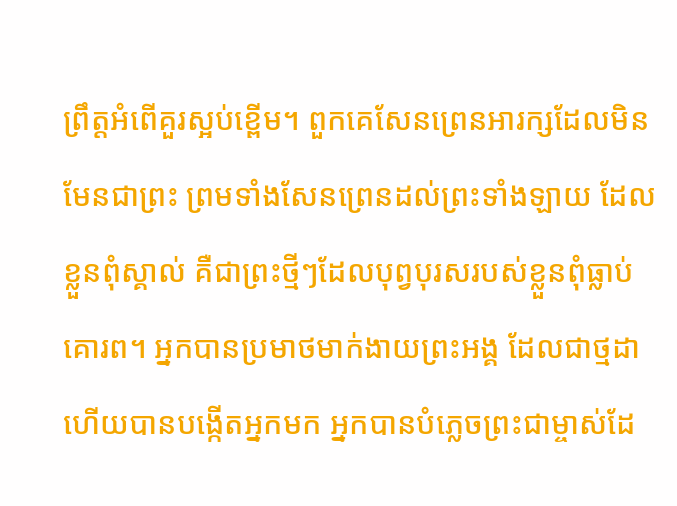ព្រឹត្តអំពើគួរស្អប់ខ្ពើម។ ពួកគេសែនព្រេនអារក្សដែលមិនមែនជាព្រះ ព្រមទាំងសែនព្រេនដល់ព្រះទាំងឡាយ ដែលខ្លួនពុំស្គាល់ គឺជាព្រះថ្មីៗដែលបុព្វបុរសរបស់ខ្លួនពុំធ្លាប់គោរព។ អ្នកបានប្រមាថមាក់ងាយព្រះអង្គ ដែលជាថ្មដា ហើយបានបង្កើតអ្នកមក អ្នកបានបំភ្លេចព្រះជាម្ចាស់ដែ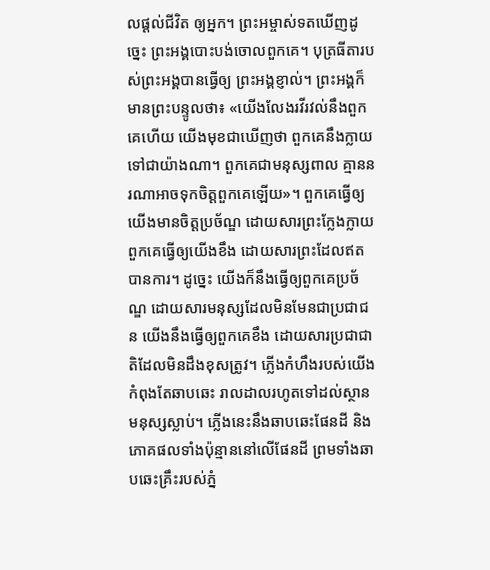លផ្ដល់ជីវិត ឲ្យអ្នក។ ព្រះអម្ចាស់ទតឃើញដូច្នេះ ព្រះអង្គបោះបង់ចោលពួកគេ។ បុត្រធីតារបស់ព្រះអង្គបានធ្វើឲ្យ ព្រះអង្គខ្ញាល់។ ព្រះអង្គក៏មានព្រះបន្ទូលថា៖ «យើងលែងរវីរវល់នឹងពួកគេហើយ យើងមុខជាឃើញថា ពួកគេនឹងក្លាយទៅជាយ៉ាងណា។ ពួកគេជាមនុស្សពាល គ្មាននរណាអាចទុកចិត្តពួកគេឡើយ»។ ពួកគេធ្វើឲ្យយើងមានចិត្តប្រច័ណ្ឌ ដោយសារព្រះក្លែងក្លាយ ពួកគេធ្វើឲ្យយើងខឹង ដោយសារព្រះដែលឥតបានការ។ ដូច្នេះ យើងក៏នឹងធ្វើឲ្យពួកគេប្រច័ណ្ឌ ដោយសារមនុស្សដែលមិនមែនជាប្រជាជន យើងនឹងធ្វើឲ្យពួកគេខឹង ដោយសារប្រជាជាតិដែលមិនដឹងខុសត្រូវ។ ភ្លើងកំហឹងរបស់យើងកំពុងតែឆាបឆេះ រាលដាលរហូតទៅដល់ស្ថានមនុស្សស្លាប់។ ភ្លើងនេះនឹងឆាបឆេះផែនដី និងភោគផលទាំងប៉ុន្មាននៅលើផែនដី ព្រមទាំងឆាបឆេះគ្រឹះរបស់ភ្នំ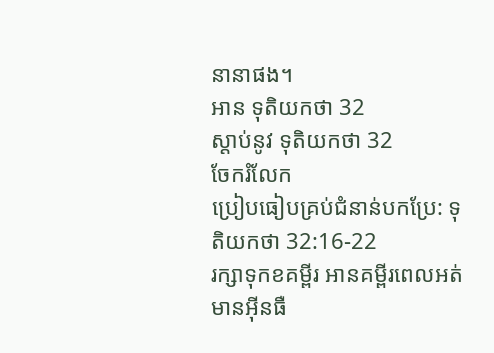នានាផង។
អាន ទុតិយកថា 32
ស្ដាប់នូវ ទុតិយកថា 32
ចែករំលែក
ប្រៀបធៀបគ្រប់ជំនាន់បកប្រែ: ទុតិយកថា 32:16-22
រក្សាទុកខគម្ពីរ អានគម្ពីរពេលអត់មានអ៊ីនធឺ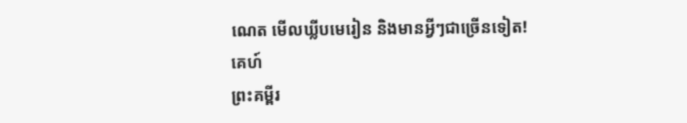ណេត មើលឃ្លីបមេរៀន និងមានអ្វីៗជាច្រើនទៀត!
គេហ៍
ព្រះគម្ពីរ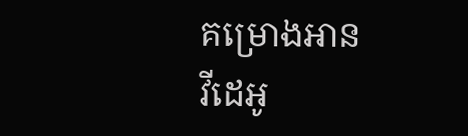គម្រោងអាន
វីដេអូ